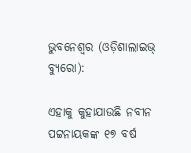ଭୁବନେଶ୍ୱର (ଓଡ଼ିଶାଲାଇଭ୍ ବ୍ୟୁରୋ):

ଏହାକୁ କୁହାଯାଉଛି ନବୀନ ପଟ୍ଟନାୟକଙ୍କ ୧୭ ବର୍ଷ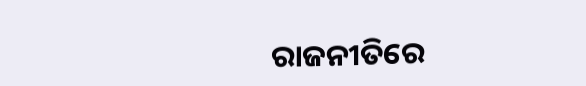ରାଜନୀତିରେ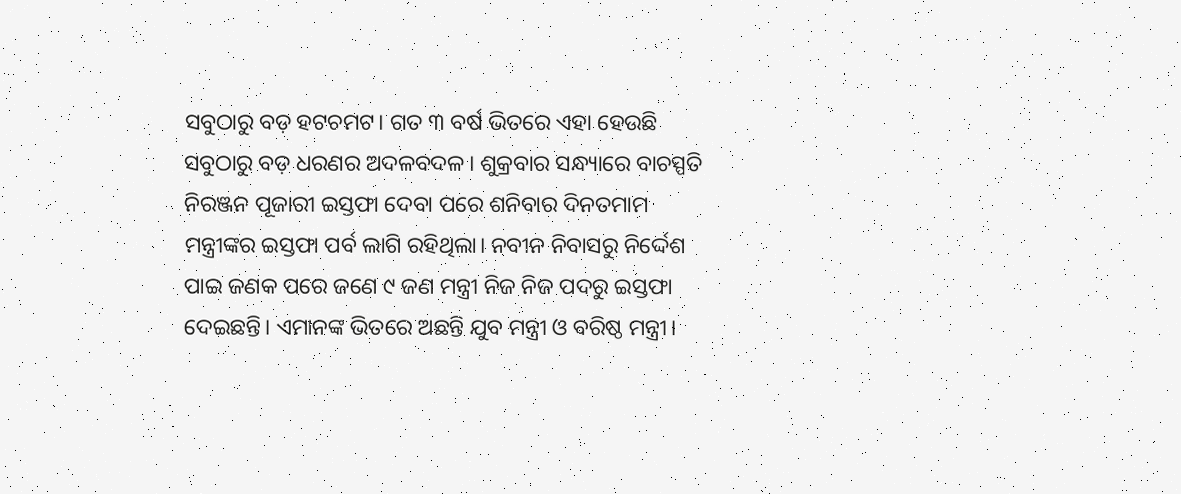ସବୁଠାରୁ ବଡ଼ ହଟଚମଟ। ଗତ ୩ ବର୍ଷ ଭିତରେ ଏହା ହେଉଛି ସବୁଠାରୁ ବଡ଼ ଧରଣର ଅଦଳବଦଳ। ଶୁକ୍ରବାର ସନ୍ଧ୍ୟାରେ ବାଚସ୍ପତି ନିରଞ୍ଜନ ପୂଜାରୀ ଇସ୍ତଫା ଦେବା ପରେ ଶନିବାର ଦିନତମାମ ମନ୍ତ୍ରୀଙ୍କର ଇସ୍ତଫା ପର୍ବ ଲାଗି ରହିଥିଲା। ନବୀନ ନିବାସରୁ ନିର୍ଦ୍ଦେଶ ପାଇ ଜଣକ ପରେ ଜଣେ ୯ ଜଣ ମନ୍ତ୍ରୀ ନିଜ ନିଜ ପଦରୁ ଇସ୍ତଫା ଦେଇଛନ୍ତି। ଏମାନଙ୍କ ଭିତରେ ଅଛନ୍ତି ଯୁବ ମନ୍ତ୍ରୀ ଓ ବରିଷ୍ଠ ମନ୍ତ୍ରୀ।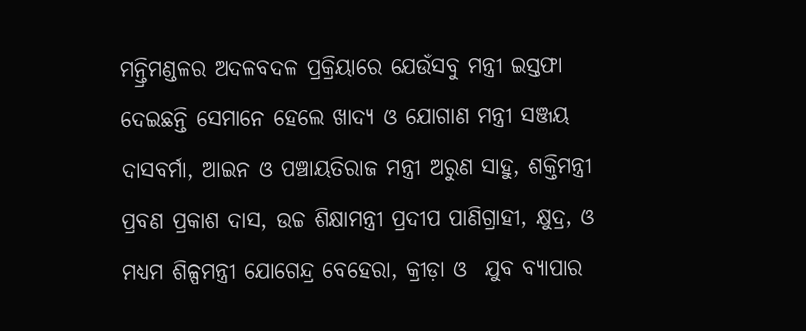ମନ୍ତ୍ରିମଣ୍ଡଳର ଅଦଳବଦଳ ପ୍ରକ୍ରିୟାରେ ଯେଉଁସବୁ ମନ୍ତ୍ରୀ ଇସ୍ତଫା ଦେଇଛନ୍ତି ସେମାନେ ହେଲେ ଖାଦ୍ୟ ଓ ଯୋଗାଣ ମନ୍ତ୍ରୀ ସଞ୍ଜୟ ଦାସବର୍ମା, ଆଇନ ଓ ପଞ୍ଚାୟତିରାଜ ମନ୍ତ୍ରୀ ଅରୁଣ ସାହୁ, ଶକ୍ତିମନ୍ତ୍ରୀ ପ୍ରବଣ ପ୍ରକାଶ ଦାସ, ଉଚ୍ଚ ଶିକ୍ଷାମନ୍ତ୍ରୀ ପ୍ରଦୀପ ପାଣିଗ୍ରାହୀ, କ୍ଷୁଦ୍ର, ଓ ମଧ୍ୟମ ଶିଳ୍ପମନ୍ତ୍ରୀ ଯୋଗେନ୍ଦ୍ର ବେହେରା, କ୍ରୀଡ଼ା ଓ  ଯୁବ ବ୍ୟାପାର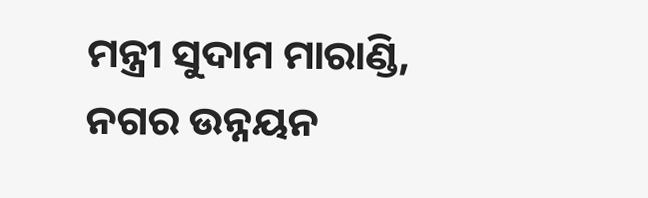ମନ୍ତ୍ରୀ ସୁଦାମ ମାରାଣ୍ଡି, ନଗର ଉନ୍ନୟନ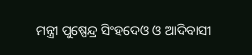ମନ୍ତ୍ରୀ ପୁଷ୍ପେନ୍ଦ୍ର ସିଂହଦେଓ ଓ ଆଦିବାସୀ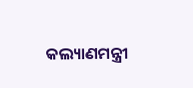କଲ୍ୟାଣମନ୍ତ୍ରୀ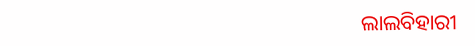ଲାଲବିହାରୀ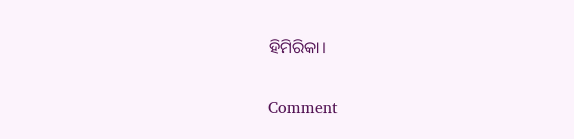ହିମିରିକା।

Comment